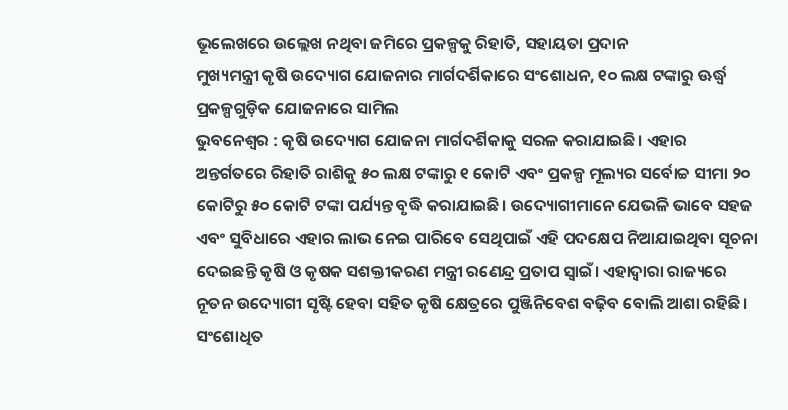ଭୂଲେଖରେ ଉଲ୍ଲେଖ ନଥିବା ଜମିରେ ପ୍ରକଳ୍ପକୁ ରିହାତି, ସହାୟତା ପ୍ରଦାନ
ମୁଖ୍ୟମନ୍ତ୍ରୀ କୃଷି ଉଦ୍ୟୋଗ ଯୋଜନାର ମାର୍ଗଦର୍ଶିକାରେ ସଂଶୋଧନ, ୧୦ ଲକ୍ଷ ଟଙ୍କାରୁ ଊର୍ଦ୍ଧ୍ବ ପ୍ରକଳ୍ପଗୁଡ଼ିକ ଯୋଜନାରେ ସାମିଲ
ଭୁବନେଶ୍ବର : କୃଷି ଉଦ୍ୟୋଗ ଯୋଜନା ମାର୍ଗଦର୍ଶିକାକୁ ସରଳ କରାଯାଇଛି। ଏହାର ଅନ୍ତର୍ଗତରେ ରିହାତି ରାଶିକୁ ୫୦ ଲକ୍ଷ ଟଙ୍କାରୁ ୧ କୋଟି ଏବଂ ପ୍ରକଳ୍ପ ମୂଲ୍ୟର ସର୍ବୋଚ୍ଚ ସୀମା ୨୦ କୋଟିରୁ ୫୦ କୋଟି ଟଙ୍କା ପର୍ଯ୍ୟନ୍ତ ବୃଦ୍ଧି କରାଯାଇଛି। ଉଦ୍ୟୋଗୀମାନେ ଯେଭଳି ଭାବେ ସହଜ ଏବଂ ସୁବିଧାରେ ଏହାର ଲାଭ ନେଇ ପାରିବେ ସେଥିପାଇଁ ଏହି ପଦକ୍ଷେପ ନିଆଯାଇଥିବା ସୂଚନା ଦେଇଛନ୍ତି କୃଷି ଓ କୃଷକ ସଶକ୍ତୀକରଣ ମନ୍ତ୍ରୀ ରଣେନ୍ଦ୍ର ପ୍ରତାପ ସ୍ୱାଇଁ। ଏହାଦ୍ୱାରା ରାଜ୍ୟରେ ନୂତନ ଉଦ୍ୟୋଗୀ ସୃଷ୍ଟି ହେବା ସହିତ କୃଷି କ୍ଷେତ୍ରରେ ପୁଞ୍ଜିନିବେଶ ବଢ଼ିବ ବୋଲି ଆଶା ରହିଛି।
ସଂଶୋଧିତ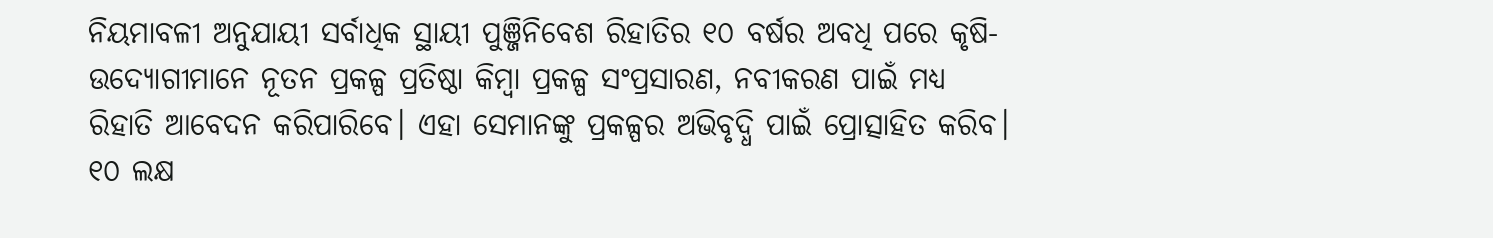ନିୟମାବଳୀ ଅନୁଯାୟୀ ସର୍ବାଧିକ ସ୍ଥାୟୀ ପୁଞ୍ଜିନିବେଶ ରିହାତିର ୧୦ ବର୍ଷର ଅବଧି ପରେ କୃଷି-ଉଦ୍ୟୋଗୀମାନେ ନୂତନ ପ୍ରକଳ୍ପ ପ୍ରତିଷ୍ଠା କିମ୍ବା ପ୍ରକଳ୍ପ ସଂପ୍ରସାରଣ, ନବୀକରଣ ପାଇଁ ମଧ୍ୟ ରିହାତି ଆବେଦନ କରିପାରିବେ। ଏହା ସେମାନଙ୍କୁ ପ୍ରକଳ୍ପର ଅଭିବୃଦ୍ଧି ପାଇଁ ପ୍ରୋତ୍ସାହିତ କରିବ। ୧୦ ଲକ୍ଷ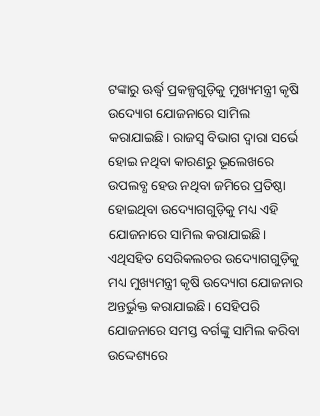ଟଙ୍କାରୁ ଊର୍ଦ୍ଧ୍ବ ପ୍ରକଳ୍ପଗୁଡ଼ିକୁ ମୁଖ୍ୟମନ୍ତ୍ରୀ କୃଷି ଉଦ୍ୟୋଗ ଯୋଜନାରେ ସାମିଲ କରାଯାଇଛି। ରାଜସ୍ୱ ବିଭାଗ ଦ୍ୱାରା ସର୍ଭେ ହୋଇ ନଥିବା କାରଣରୁ ଭୂଲେଖରେ ଉପଲବ୍ଧ ହେଉ ନଥିବା ଜମିରେ ପ୍ରତିଷ୍ଠା ହୋଇଥିବା ଉଦ୍ୟୋଗଗୁଡ଼ିକୁ ମଧ୍ୟ ଏହି ଯୋଜନାରେ ସାମିଲ କରାଯାଇଛି। ଏଥିସହିତ ସେରିକଲଚର ଉଦ୍ୟୋଗଗୁଡ଼ିକୁ ମଧ୍ୟ ମୁଖ୍ୟମନ୍ତ୍ରୀ କୃଷି ଉଦ୍ୟୋଗ ଯୋଜନାର ଅନ୍ତର୍ଭୁକ୍ତ କରାଯାଇଛି। ସେହିପରି ଯୋଜନାରେ ସମସ୍ତ ବର୍ଗଙ୍କୁ ସାମିଲ କରିବା ଉଦ୍ଦେଶ୍ୟରେ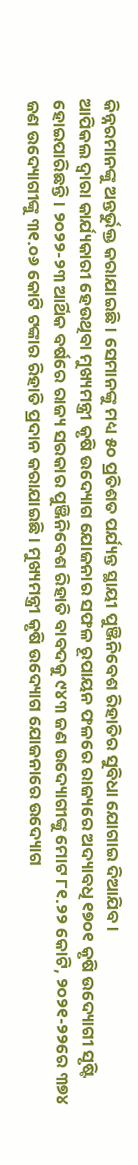କିନ୍ନରମାନଙ୍କୁ ଅନ୍ତର୍ଭୁକ୍ତ କରାଯାଇଛି। ସେମାନଙ୍କୁ ମଧ୍ୟ ୫୦ ପ୍ରତିଶତ ପର୍ଯ୍ୟନ୍ତ ସ୍ଥାୟୀ ପୁଞ୍ଜିନିବେଶ ରିହାତିର ସୁବିଧା ଯୋଗାଇ ଦିଆଯିବ।
ଆପିକଲ ଦ୍ୱାରା କାର୍ଯ୍ୟକାରୀ ହେଉଥିବା ମୁଖ୍ୟମନ୍ତ୍ରୀ କୃଷି ଉଦ୍ୟୋଗ ଯୋଜନାର ସଫଳ ରୂପାୟନ ଫଳରେ ରାଜ୍ୟରେ ଅଦ୍ୟାବଧି ୧୭୦୧ କୃଷି ଉଦ୍ୟୋଗୀ ସୃଷ୍ଟି ହୋଇପାରିଛନ୍ତି। ୨୦୨୨-୨୩ ଆର୍ଥିକ ବର୍ଷରେ ରାଜ୍ୟ ସରକାର ପୁଞ୍ଜିନିବେଶ ରିହାତି ବାବଦକୁ ୯୪୩ ଜଣ ଉଦ୍ୟୋଗୀଙ୍କୁ ମୋଟ ୮୧.୨୨ କୋଟି, ୨୦୨୧-୨୨ରେ ୩୭୪ ଜଣ ଉଦ୍ୟୋଗୀଙ୍କୁ ୩୧.୦୬ କୋଟି ଟଙ୍କାର ରିହାତି ପ୍ରଦାନ କରାଯାଇଛି। ମୁଖ୍ୟମନ୍ତ୍ରୀ କୃଷି ଉଦ୍ୟୋଗ ଯୋଜନାରେ ଉଦ୍ୟୋଗ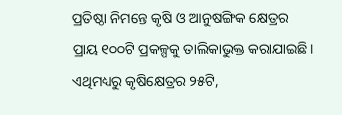ପ୍ରତିଷ୍ଠା ନିମନ୍ତେ କୃଷି ଓ ଆନୁଷଙ୍ଗିକ କ୍ଷେତ୍ରର ପ୍ରାୟ ୧୦୦ଟି ପ୍ରକଳ୍ପକୁ ତାଲିକାଭୁକ୍ତ କରାଯାଇଛି। ଏଥିମଧ୍ୟରୁ କୃଷିକ୍ଷେତ୍ରର ୨୫ଟି,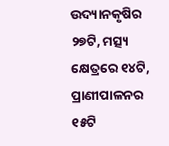ଉଦ୍ୟାନକୃଷିର ୨୭ଟି, ମତ୍ସ୍ୟ କ୍ଷେତ୍ରରେ ୧୪ଟି, ପ୍ରାଣୀପାଳନର ୧୫ଟି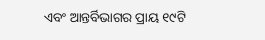ଏବଂ ଆନ୍ତର୍ବିଭାଗର ପ୍ରାୟ ୧୯ଟି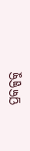ପ୍ରକଳ୍ପକୁ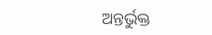ଅନ୍ତର୍ଭୁକ୍ତ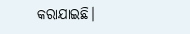କରାଯାଇଛି।